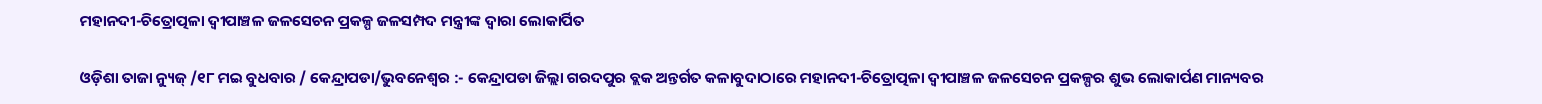ମହାନଦୀ-ଚିତ୍ରୋତ୍ପଳା ଦ୍ୱୀପାଞ୍ଚଳ ଜଳସେଚନ ପ୍ରକଳ୍ପ ଜଳସମ୍ପଦ ମନ୍ତ୍ରୀଙ୍କ ଦ୍ୱାରା ଲୋକାର୍ପିତ

ଓଡ଼ିଶା ତାଜା ନ୍ୟୁଜ୍ /୧୮ ମଇ ବୁଧବାର / କେନ୍ଦ୍ରାପଡା/ଭୁବନେଶ୍ୱର :- କେନ୍ଦ୍ରାପଡା ଜିଲ୍ଲା ଗରଦପୁର ବ୍ଲକ ଅନ୍ତର୍ଗତ କଳାବୁଦାଠାରେ ମହାନଦୀ-ଚିତ୍ରୋତ୍ପଳା ଦ୍ୱୀପାଞ୍ଚଳ ଜଳସେଚନ ପ୍ରକଳ୍ପର ଶୁଭ ଲୋକାର୍ପଣ ମାନ୍ୟବର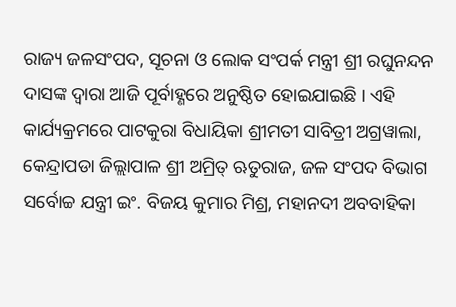ରାଜ୍ୟ ଜଳସଂପଦ, ସୂଚନା ଓ ଲୋକ ସଂପର୍କ ମନ୍ତ୍ରୀ ଶ୍ରୀ ରଘୁନନ୍ଦନ ଦାସଙ୍କ ଦ୍ୱାରା ଆଜି ପୂର୍ବାହ୍ଣରେ ଅନୁଷ୍ଠିତ ହୋଇଯାଇଛି । ଏହି କାର୍ଯ୍ୟକ୍ରମରେ ପାଟକୁରା ବିଧାୟିକା ଶ୍ରୀମତୀ ସାବିତ୍ରୀ ଅଗ୍ରୱାଲା, କେନ୍ଦ୍ରାପଡା ଜିଲ୍ଲାପାଳ ଶ୍ରୀ ଅମ୍ରିତ୍ ଋତୁରାଜ, ଜଳ ସଂପଦ ବିଭାଗ ସର୍ବୋଚ୍ଚ ଯନ୍ତ୍ରୀ ଇଂ. ବିଜୟ କୁମାର ମିଶ୍ର, ମହାନଦୀ ଅବବାହିକା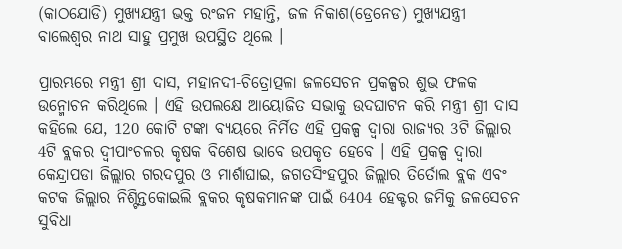(କାଠଯୋଡି) ମୁଖ୍ୟଯନ୍ତ୍ରୀ ଭକ୍ତ ରଂଜନ ମହାନ୍ତି, ଜଳ ନିକାଶ(ଡ୍ରେନେଡ) ମୁଖ୍ୟଯନ୍ତ୍ରୀ ବାଲେଶ୍ୱର ନାଥ ସାହୁ ପ୍ରମୁଖ ଉପସ୍ଥିତ ଥିଲେ ।

ପ୍ରାରମ୍ଭରେ ମନ୍ତ୍ରୀ ଶ୍ରୀ ଦାସ, ମହାନଦୀ-ଚିତ୍ରୋତ୍ପଳା ଜଳସେଚନ ପ୍ରକଳ୍ପର ଶୁଭ ଫଳକ ଉନ୍ମୋଚନ କରିଥିଲେ । ଏହି ଉପଲକ୍ଷେ ଆୟୋଜିତ ସଭାକୁ ଉଦଘାଟନ କରି ମନ୍ତ୍ରୀ ଶ୍ରୀ ଦାସ କହିଲେ ଯେ, 120 କୋଟି ଟଙ୍କା ବ୍ୟୟରେ ନିର୍ମିତ ଏହି ପ୍ରକଳ୍ପ ଦ୍ୱାରା ରାଜ୍ୟର 3ଟି ଜିଲ୍ଲାର 4ଟି ବ୍ଲକର ଦ୍ୱୀପାଂଚଳର କୃଷକ ବିଶେଷ ଭାବେ ଉପକୃତ ହେବେ । ଏହି ପ୍ରକଳ୍ପ ଦ୍ୱାରା କେନ୍ଦ୍ରାପଡା ଜିଲ୍ଲାର ଗରଦପୁର ଓ ମାର୍ଶାଘାଇ, ଜଗତସିଂହପୁର ଜିଲ୍ଲାର ତିର୍ତୋଲ ବ୍ଲକ ଏବଂ କଟକ ଜିଲ୍ଲାର ନିଶ୍ଟିନ୍ତକୋଇଲି ବ୍ଲକର କୃଷକମାନଙ୍କ ପାଇଁ 6404 ହେକ୍ଟର ଜମିକୁ ଜଳସେଚନ ସୁବିଧା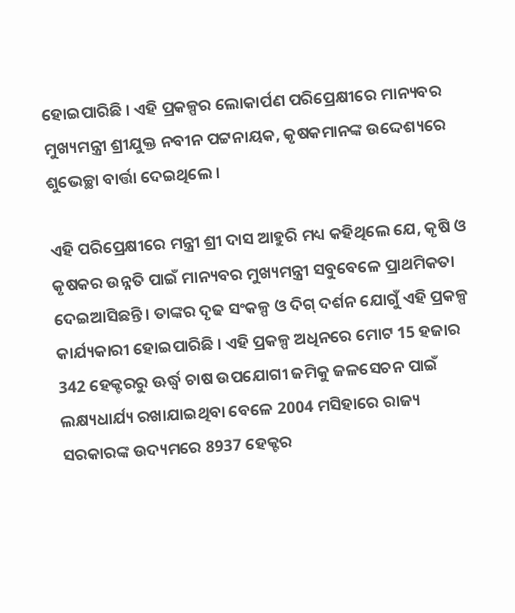ହୋଇପାରିଛି । ଏହି ପ୍ରକଳ୍ପର ଲୋକାର୍ପଣ ପରିପ୍ରେକ୍ଷୀରେ ମାନ୍ୟବର ମୁଖ୍ୟମନ୍ତ୍ରୀ ଶ୍ରୀଯୁକ୍ତ ନବୀନ ପଟ୍ଟନାୟକ, କୃଷକମାନଙ୍କ ଉଦ୍ଦେଶ୍ୟରେ ଶୁଭେଚ୍ଛା ବାର୍ତ୍ତା ଦେଇଥିଲେ ।

ଏହି ପରିପ୍ରେକ୍ଷୀରେ ମନ୍ତ୍ରୀ ଶ୍ରୀ ଦାସ ଆହୁରି ମଧ୍ୟ କହିଥିଲେ ଯେ, କୃଷି ଓ କୃଷକର ଉନ୍ନତି ପାଇଁ ମାନ୍ୟବର ମୁଖ୍ୟମନ୍ତ୍ରୀ ସବୁବେଳେ ପ୍ରାଥମିକତା ଦେଇଆସିଛନ୍ତି । ତାଙ୍କର ଦୃଢ ସଂକଳ୍ପ ଓ ଦିଗ୍ ଦର୍ଶନ ଯୋଗୁଁ ଏହି ପ୍ରକଳ୍ପ କାର୍ଯ୍ୟକାରୀ ହୋଇପାରିଛି । ଏହି ପ୍ରକଳ୍ପ ଅଧିନରେ ମୋଟ 15 ହଜାର 342 ହେକ୍ଟରରୁ ଊର୍ଦ୍ଧ୍ୱ ଚାଷ ଉପଯୋଗୀ ଜମିକୁ ଜଳସେଚନ ପାଇଁ ଲକ୍ଷ୍ୟଧାର୍ଯ୍ୟ ରଖାଯାଇଥିବା ବେଳେ 2004 ମସିହାରେ ରାଜ୍ୟ ସରକାରଙ୍କ ଉଦ୍ୟମରେ 8937 ହେକ୍ଟର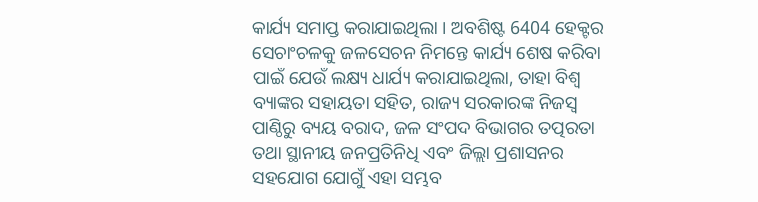କାର୍ଯ୍ୟ ସମାପ୍ତ କରାଯାଇଥିଲା । ଅବଶିଷ୍ଟ 6404 ହେକ୍ଟର ସେଚାଂଚଳକୁ ଜଳସେଚନ ନିମନ୍ତେ କାର୍ଯ୍ୟ ଶେଷ କରିବା ପାଇଁ ଯେଉଁ ଲକ୍ଷ୍ୟ ଧାର୍ଯ୍ୟ କରାଯାଇଥିଲା, ତାହା ବିଶ୍ୱ ବ୍ୟାଙ୍କର ସହାୟତା ସହିତ, ରାଜ୍ୟ ସରକାରଙ୍କ ନିଜସ୍ୱ ପାଣ୍ଠିରୁ ବ୍ୟୟ ବରାଦ, ଜଳ ସଂପଦ ବିଭାଗର ତତ୍ପରତା ତଥା ସ୍ଥାନୀୟ ଜନପ୍ରତିନିଧି ଏବଂ ଜିଲ୍ଲା ପ୍ରଶାସନର ସହଯୋଗ ଯୋଗୁଁ ଏହା ସମ୍ଭବ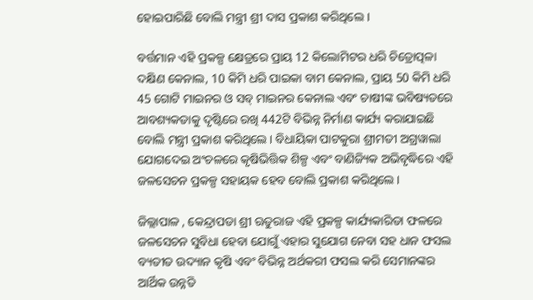ହୋଇପାରିଛି ବୋଲି ମନ୍ତ୍ରୀ ଶ୍ରୀ ଦାସ ପ୍ରକାଶ କରିଥିଲେ ।

ବର୍ତ୍ତମାନ ଏହି ପ୍ରକଳ୍ପ କ୍ଷେତ୍ରରେ ପ୍ରାୟ 12 କିଲୋମିଟର ଧରି ଚିତ୍ରୋତ୍ପଳା ଦକ୍ଷିଣ କେନାଲ, 10 କିମି ଧରି ପାଇକା ବାମ କେନାଲ, ପ୍ରାୟ 50 କିମି ଧରି 45 ଗୋଟି ମାଇନର ଓ ସବ୍ ମାଇନର କେନାଲ ଏବଂ ଚାଷୀଙ୍କ ଭବିଷ୍ୟତରେ ଆବଶ୍ୟକତାକୁ ଦୃଷ୍ଟିରେ ରଖି 442ଟି ବିଭିନ୍ନ ନିର୍ମାଣ କାର୍ଯ୍ୟ କରାଯାଇଛି ବୋଲି ମନ୍ତ୍ରୀ ପ୍ରକାଶ କରିଥିଲେ । ବିଧାୟିକା ପାଟକୁରା ଶ୍ରୀମତୀ ଅଗ୍ରୱାଲା ଯୋଗଦେଇ ଅଂଚଳରେ କୃଷିଭିତ୍ତିକ ଶିଳ୍ପ ଏବଂ ବାଣିଜ୍ୟିକ ଅଭିବୃଦ୍ଧିରେ ଏହି ଜଳସେଚନ ପ୍ରକଳ୍ପ ସହାୟକ ହେବ ବୋଲି ପ୍ରକାଶ କରିଥିଲେ ।

ଜିଲ୍ଲାପାଳ , କେନ୍ଦ୍ରାପଡା ଶ୍ରୀ ଋତୁରାଜ ଏହି ପ୍ରକଳ୍ପ କାର୍ଯ୍ୟକାରିତା ଫଳରେ ଜଳସେଚନ ସୁବିଧା ହେବା ଯୋଗୁଁ ଏହାର ସୁଯୋଗ ନେବା ସହ ଧାନ ଫସଲ ବ୍ୟତୀତ ଉଦ୍ୟାନ କୃଷି ଏବଂ ବିଭିନ୍ନ ଅର୍ଥକରୀ ଫସଲ କରି ସେମାନଙ୍କର ଆର୍ଥିକ ଉନ୍ନତି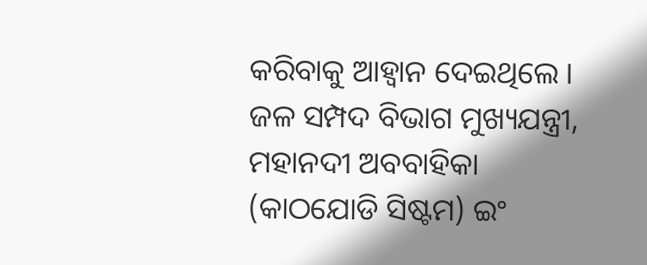କରିବାକୁ ଆହ୍ୱାନ ଦେଇଥିଲେ । ଜଳ ସମ୍ପଦ ବିଭାଗ ମୁଖ୍ୟଯନ୍ତ୍ରୀ, ମହାନଦୀ ଅବବାହିକା (କାଠଯୋଡି ସିଷ୍ଟମ) ଇଂ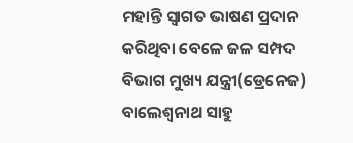ମହାନ୍ତି ସ୍ୱାଗତ ଭାଷଣ ପ୍ରଦାନ କରିଥିବା ବେଳେ ଜଳ ସମ୍ପଦ ବିଭାଗ ମୁଖ୍ୟ ଯନ୍ତ୍ରୀ(ଡ୍ରେନେଜ) ବାଲେଶ୍ୱନାଥ ସାହୁ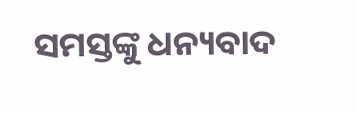ସମସ୍ତଙ୍କୁ ଧନ୍ୟବାଦ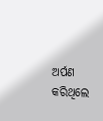ଅର୍ପଣ କରିଥିଲେ